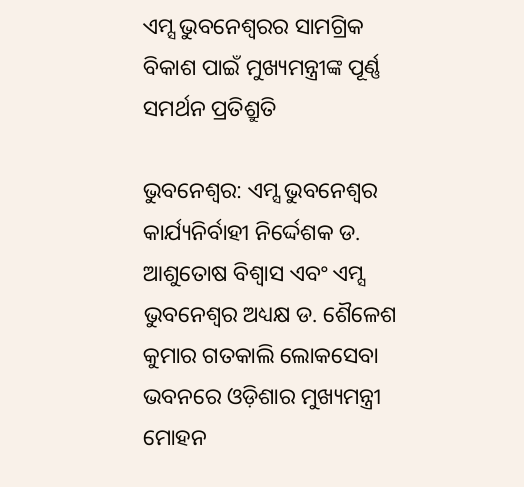ଏମ୍ସ ଭୁବନେଶ୍ୱରର ସାମଗ୍ରିକ ବିକାଶ ପାଇଁ ମୁଖ୍ୟମନ୍ତ୍ରୀଙ୍କ ପୂର୍ଣ୍ଣ ସମର୍ଥନ ପ୍ରତିଶ୍ରୁତି

ଭୁବନେଶ୍ୱର: ଏମ୍ସ ଭୁବନେଶ୍ୱର କାର୍ଯ୍ୟନିର୍ବାହୀ ନିର୍ଦ୍ଦେଶକ ଡ. ଆଶୁତୋଷ ବିଶ୍ୱାସ ଏବଂ ଏମ୍ସ ଭୁବନେଶ୍ୱର ଅଧ୍ୟକ୍ଷ ଡ. ଶୈଳେଶ କୁମାର ଗତକାଲି ଲୋକସେବା ଭବନରେ ଓଡ଼ିଶାର ମୁଖ୍ୟମନ୍ତ୍ରୀ ମୋହନ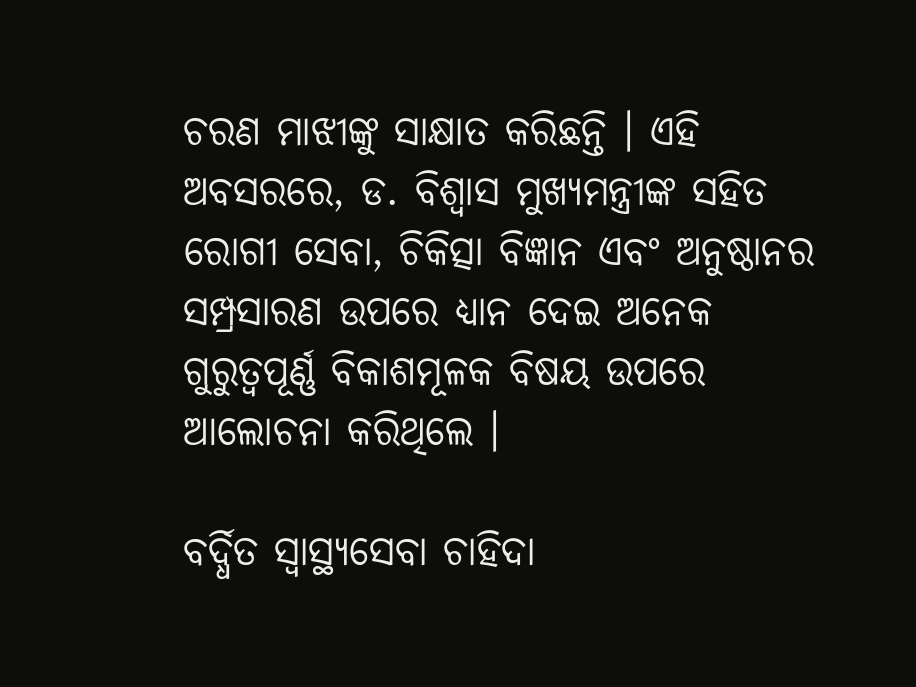ଚରଣ ମାଝୀଙ୍କୁ ସାକ୍ଷାତ କରିଛନ୍ତି । ଏହି ଅବସରରେ, ଡ. ବିଶ୍ୱାସ ମୁଖ୍ୟମନ୍ତ୍ରୀଙ୍କ ସହିତ ରୋଗୀ ସେବା, ଚିକିତ୍ସା ବିଜ୍ଞାନ ଏବଂ ଅନୁଷ୍ଠାନର ସମ୍ପ୍ରସାରଣ ଉପରେ ଧ୍ୟାନ ଦେଇ ଅନେକ ଗୁରୁତ୍ୱପୂର୍ଣ୍ଣ ବିକାଶମୂଳକ ବିଷୟ ଉପରେ ଆଲୋଚନା କରିଥିଲେ ।

ବର୍ଦ୍ଧିତ ସ୍ୱାସ୍ଥ୍ୟସେବା ଚାହିଦା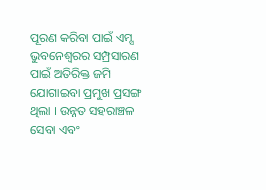ପୂରଣ କରିବା ପାଇଁ ଏମ୍ସ ଭୁବନେଶ୍ୱରର ସମ୍ପ୍ରସାରଣ ପାଇଁ ଅତିରିକ୍ତ ଜମି ଯୋଗାଇବା ପ୍ରମୁଖ ପ୍ରସଙ୍ଗ ଥିଲା । ଉନ୍ନତ ସହରାଞ୍ଚଳ ସେବା ଏବଂ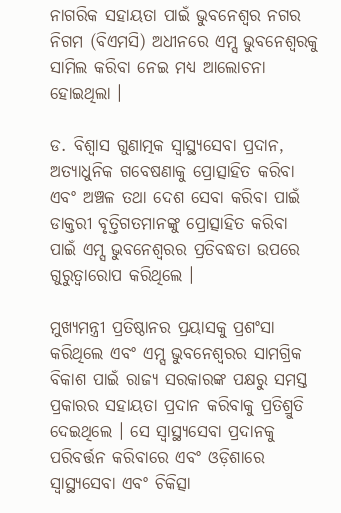ନାଗରିକ ସହାୟତା ପାଇଁ ଭୁବନେଶ୍ୱର ନଗର ନିଗମ (ବିଏମସି) ଅଧୀନରେ ଏମ୍ସ ଭୁବନେଶ୍ୱରକୁ ସାମିଲ କରିବା ନେଇ ମଧ୍ୟ ଆଲୋଚନା ହୋଇଥିଲା ।

ଡ. ବିଶ୍ୱାସ ଗୁଣାତ୍ମକ ସ୍ୱାସ୍ଥ୍ୟସେବା ପ୍ରଦାନ, ଅତ୍ୟାଧୁନିକ ଗବେଷଣାକୁ ପ୍ରୋତ୍ସାହିତ କରିବା ଏବଂ ଅଞ୍ଚଳ ତଥା ଦେଶ ସେବା କରିବା ପାଇଁ ଡାକ୍ତରୀ ବୃତ୍ତିଗତମାନଙ୍କୁ ପ୍ରୋତ୍ସାହିତ କରିବା ପାଇଁ ଏମ୍ସ ଭୁବନେଶ୍ୱରର ପ୍ରତିବଦ୍ଧତା ଉପରେ ଗୁରୁତ୍ୱାରୋପ କରିଥିଲେ ।

ମୁଖ୍ୟମନ୍ତ୍ରୀ ପ୍ରତିଷ୍ଠାନର ପ୍ରୟାସକୁ ପ୍ରଶଂସା କରିଥିଲେ ଏବଂ ଏମ୍ସ ଭୁବନେଶ୍ୱରର ସାମଗ୍ରିକ ବିକାଶ ପାଇଁ ରାଜ୍ୟ ସରକାରଙ୍କ ପକ୍ଷରୁ ସମସ୍ତ ପ୍ରକାରର ସହାୟତା ପ୍ରଦାନ କରିବାକୁ ପ୍ରତିଶ୍ରୁତି ଦେଇଥିଲେ । ସେ ସ୍ୱାସ୍ଥ୍ୟସେବା ପ୍ରଦାନକୁ ପରିବର୍ତ୍ତନ କରିବାରେ ଏବଂ ଓଡ଼ିଶାରେ ସ୍ୱାସ୍ଥ୍ୟସେବା ଏବଂ ଚିକିତ୍ସା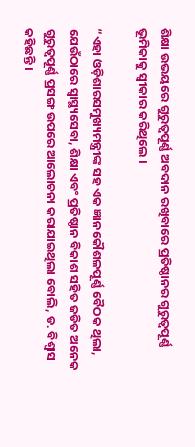ଶିକ୍ଷା ଉଭୟରେ ଗୁରୁତ୍ୱପୂର୍ଣ୍ଣ ଅବଦାନ ରଖିବାରେ ପ୍ରତିଷ୍ଠାନର ଗୁରୁତ୍ୱପୂର୍ଣ୍ଣ ଭୂମିକାକୁ ସ୍ୱୀକାର କରିଥିଲେ ।

“ଏହା ଓଡ଼ିଶାରସମୁଖ୍ୟମନ୍ତ୍ରୀଙ୍କ ସହ ଏକ ଜ୍ଞାନକୌଶଳପୂର୍ଣ୍ଣ ବୈଠକ ଥିଲା, ଯେଉଁଠାରେ ସ୍ୱାସ୍ଥ୍ୟସେବା, ଶିକ୍ଷା ଏବଂ ପ୍ରତିଷ୍ଠାନ ବିକାଶ ସହିତ ଜଡିତ ଅନେକ ଗୁରୁତ୍ୱପୂର୍ଣ୍ଣ ପ୍ରସଙ୍ଗ ଉପରେ ଆଲୋଚନା କରାଯାଇଥିଲା ବୋଲି, ଡ. ବିଶ୍ୱାସ କହିଛନ୍ତି ।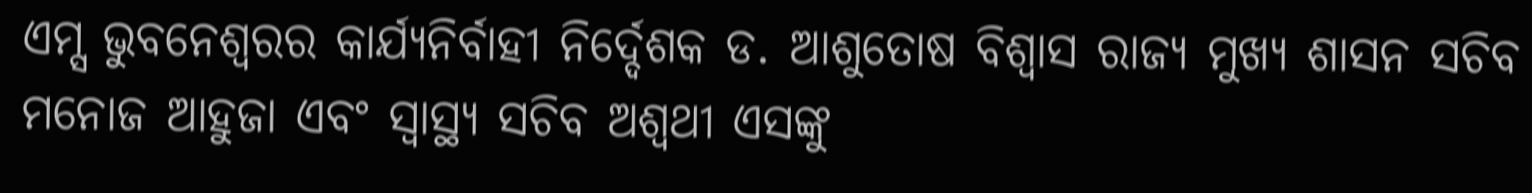ଏମ୍ସ ଭୁବନେଶ୍ୱରର କାର୍ଯ୍ୟନିର୍ବାହୀ ନିର୍ଦ୍ଦେଶକ ଡ. ଆଶୁତୋଷ ବିଶ୍ୱାସ ରାଜ୍ୟ ମୁଖ୍ୟ ଶାସନ ସଚିବ ମନୋଜ ଆହୁଜା ଏବଂ ସ୍ୱାସ୍ଥ୍ୟ ସଚିବ ଅଶ୍ୱଥୀ ଏସଙ୍କୁ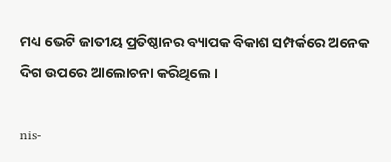ମଧ୍ୟ ଭେଟି ଜାତୀୟ ପ୍ରତିଷ୍ଠାନର ବ୍ୟାପକ ବିକାଶ ସମ୍ପର୍କରେ ଅନେକ ଦିଗ ଉପରେ ଆଲୋଚନା କରିଥିଲେ ।

nis-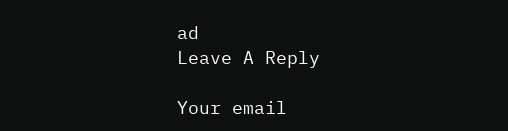ad
Leave A Reply

Your email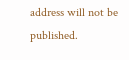address will not be published.